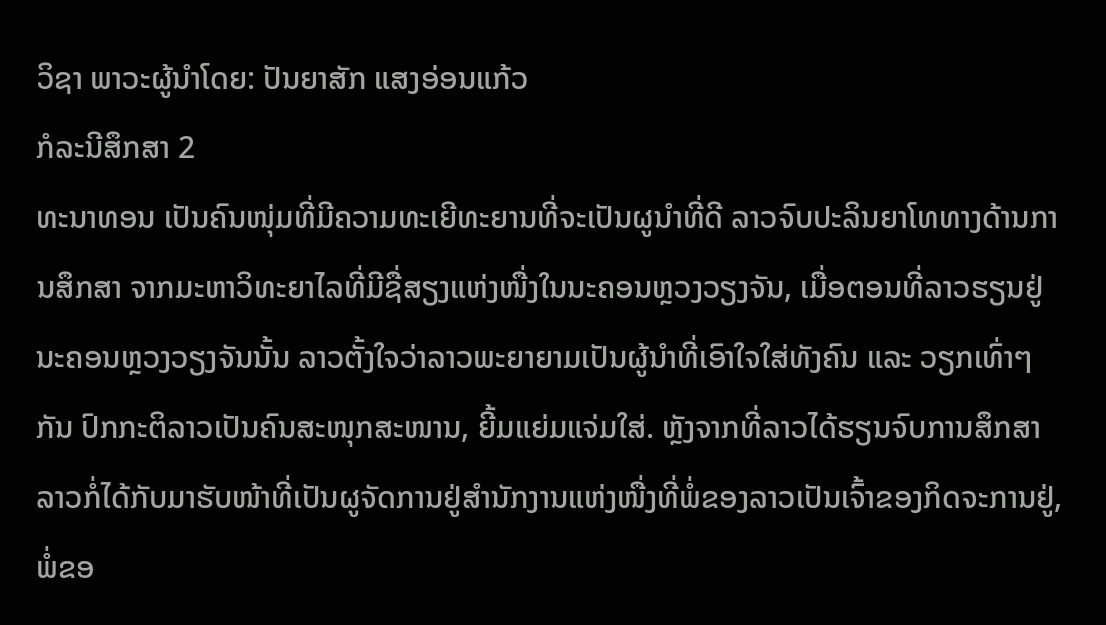ວິຊາ ພາວະຜູ້ນຳໂດຍ: ປັນຍາສັກ ແສງອ່ອນແກ້ວ
ກໍລະນີສຶກສາ 2
ທະນາທອນ ເປັນຄົນໜຸ່ມທີ່ມີຄວາມທະເຍີທະຍານທີ່ຈະເປັນຜູນຳທີ່ດີ ລາວຈົບປະລິນຍາໂທທາງດ້ານການສຶກສາ ຈາກມະຫາວິທະຍາໄລທີ່ມີຊື່ສຽງແຫ່ງໜື່ງໃນນະຄອນຫຼວງວຽງຈັນ, ເມື່ອຕອນທີ່ລາວຮຽນຢູ່ນະຄອນຫຼວງວຽງຈັນນັ້ນ ລາວຕັ້ງໃຈວ່າລາວພະຍາຍາມເປັນຜູ້ນຳທີ່ເອົາໃຈໃສ່ທັງຄົນ ແລະ ວຽກເທົ່າໆກັນ ປົກກະຕິລາວເປັນຄົນສະໜຸກສະໜານ, ຍີ້ມແຍ່ມແຈ່ມໃສ່. ຫຼັງຈາກທີ່ລາວໄດ້ຮຽນຈົບການສຶກສາ ລາວກໍ່ໄດ້ກັບມາຮັບໜ້າທີ່ເປັນຜູຈັດການຢູ່ສຳນັກງານແຫ່ງໜື່ງທີ່ພໍ່ຂອງລາວເປັນເຈົ້າຂອງກິດຈະການຢູ່, ພໍ່ຂອ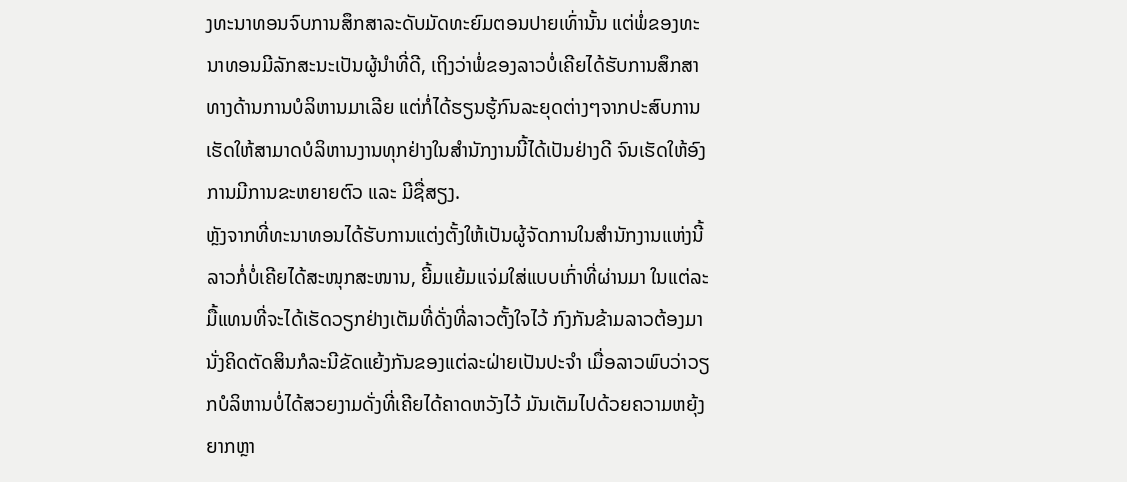ງທະນາທອນຈົບການສຶກສາລະດັບມັດທະຍົມຕອນປາຍເທົ່ານັ້ນ ແຕ່ພໍ່ຂອງທະນາທອນມີລັກສະນະເປັນຜູ້ນຳທີ່ດີ, ເຖິງວ່າພໍ່ຂອງລາວບໍ່ເຄີຍໄດ້ຮັບການສຶກສາທາງດ້ານການບໍລິຫານມາເລີຍ ແຕ່ກໍ່ໄດ້ຮຽນຮູ້ກົນລະຍຸດຕ່າງໆຈາກປະສົບການ ເຮັດໃຫ້ສາມາດບໍລິຫານງານທຸກຢ່າງໃນສຳນັກງານນີ້ໄດ້ເປັນຢ່າງດີ ຈົນເຮັດໃຫ້ອົງການມີການຂະຫຍາຍຕົວ ແລະ ມີຊື່ສຽງ.
ຫຼັງຈາກທີ່ທະນາທອນໄດ້ຮັບການແຕ່ງຕັ້ງໃຫ້ເປັນຜູ້ຈັດການໃນສຳນັກງານແຫ່ງນີ້ ລາວກໍ່ບໍ່ເຄີຍໄດ້ສະໜຸກສະໜານ, ຍີ້ມແຍ້ມແຈ່ມໃສ່ແບບເກົ່າທີ່ຜ່ານມາ ໃນແຕ່ລະມື້ແທນທີ່ຈະໄດ້ເຮັດວຽກຢ່າງເຕັມທີ່ດັ່ງທີ່ລາວຕັ້ງໃຈໄວ້ ກົງກັນຂ້າມລາວຕ້ອງມານັ່ງຄິດຕັດສິນກໍລະນີຂັດແຍ້ງກັນຂອງແຕ່ລະຝ່າຍເປັນປະຈຳ ເມື່ອລາວພົບວ່າວຽກບໍລິຫານບໍ່ໄດ້ສວຍງາມດັ່ງທີ່ເຄີຍໄດ້ຄາດຫວັງໄວ້ ມັນເຕັມໄປດ້ວຍຄວາມຫຍຸ້ງຍາກຫຼາ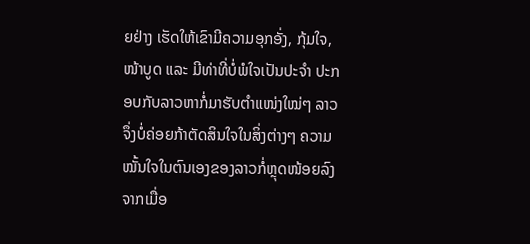ຍຢ່າງ ເຮັດໃຫ້ເຂົາມີຄວາມອຸກອັ່ງ, ກຸ້ມໃຈ, ໜ້າບູດ ແລະ ມີທ່າທີ່ບໍ່ພໍໃຈເປັນປະຈຳ ປະກອບກັບລາວຫາກໍ່ມາຮັບຕໍາແໜ່ງໃໝ່ໆ ລາວຈຶ່ງບໍ່ຄ່ອຍກ້າຕັດສິນໃຈໃນສິ່ງຕ່າງໆ ຄວາມໝັ້ນໃຈໃນຕົນເອງຂອງລາວກໍ່ຫຼຸດໜ້ອຍລົງຈາກເມື່ອ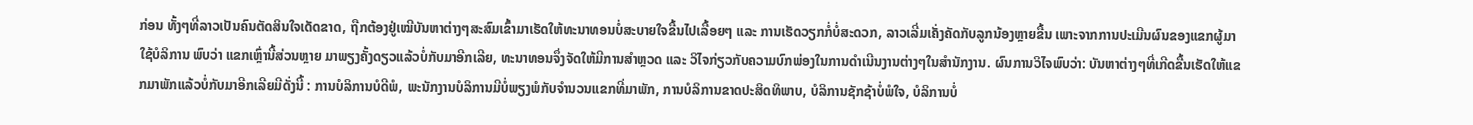ກ່ອນ ທັ້ງໆທີ່ລາວເປັນຄົນຕັດສິນໃຈເດັດຂາດ, ຖືກຕ້ອງຢູ່ເໝີບັນຫາຕ່າງໆສະສົມເຂົ້າມາເຮັດໃຫ້ທະນາທອນບໍ່ສະບາຍໃຈຂື້ນໄປເລື້ອຍໆ ແລະ ການເຮັດວຽກກໍ່ບໍ່ສະດວກ, ລາວເລີ່ມເຄັ່ງຄັດກັບລູກນ້ອງຫຼາຍຂື້ນ ເພາະຈາກການປະເມີນຜົນຂອງແຂກຜູ້ມາໃຊ້ບໍລິການ ພົບວ່າ ແຂກເຫຼົ່ານີ້ສ່ວນຫຼາຍ ມາພຽງຄັ້ງດຽວແລ້ວບໍ່ກັບມາອີກເລີຍ, ທະນາທອນຈຶ່ງຈັດໃຫ້ມີການສຳຫຼວດ ແລະ ວິໄຈກ່ຽວກັບຄວາມບົກພ່ອງໃນການດຳເນີນງານຕ່າງໆໃນສຳນັກງານ. ຜົນການວິໄຈພົບວ່າ: ບັນຫາຕ່າງໆທີ່ເກີດຂື້ນເຮັດໃຫ້ແຂກມາພັກແລ້ວບໍ່ກັບມາອີກເລີຍມີດັ່ງນີ້ : ການບໍລິການບໍດີພໍ, ພະນັກງານບໍລິການມີບໍ່ພຽງພໍກັບຈຳນວນແຂກທີ່ມາພັກ, ການບໍລິການຂາດປະສິດທິພາບ, ບໍລິການຊັກຊ້າບໍ່ພໍໃຈ, ບໍລິການບໍ່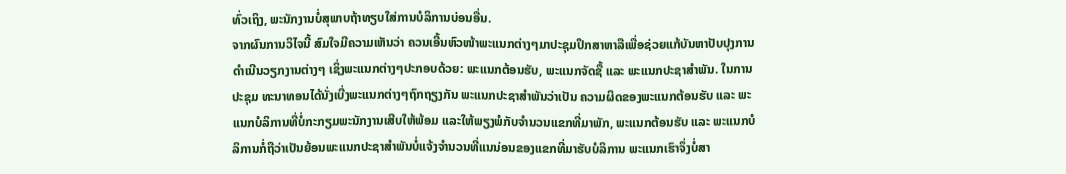ທົ່ວເຖິງ, ພະນັກງານບໍ່ສຸພາບຖ້າທຽບໃສ່ການບໍລິການບ່ອນອື່ນ.
ຈາກຜົນການວິໄຈນີ້ ສົມໃຈມີຄວາມເຫັນວ່າ ຄວນເອີ້ນຫົວໜ້າພະແນກຕ່າງໆມາປະຊຸມປຶກສາຫາລືເພື່ອຊ່ວຍແກ້ບັນຫາປັບປຸງການດຳເນີນວຽກງານຕ່າງໆ ເຊິ່ງພະແນກຕ່າງໆປະກອບດ້ວຍ: ພະແນກຕ້ອນຮັບ, ພະແນກຈັດຊື້ ແລະ ພະແນກປະຊາສຳພັນ. ໃນການປະຊຸມ ທະນາທອນໄດ້ນັ່ງເບີ່ງພະແນກຕ່າງໆຖົກຖຽງກັນ ພະແນກປະຊາສໍາພັນວ່າເປັນ ຄວາມຜິດຂອງພະແນກຕ້ອນຮັບ ແລະ ພະແນກບໍລິການທີ່ບໍ່ກະກຽມພະນັກງານເສີບໃຫ້ພ້ອມ ແລະໃຫ້ພຽງພໍກັບຈຳນວນແຂກທີ່ມາພັກ, ພະແນກຕ້ອນຮັບ ແລະ ພະແນກບໍລິການກໍ່ຖືວ່າເປັນຍ້ອນພະແນກປະຊາສໍາພັນບໍ່ແຈ້ງຈຳນວນທີ່ແນນ່ອນຂອງແຂກທີ່ມາຮັບບໍລິການ ພະແນກເຮົາຈຶ່ງບໍ່ສາ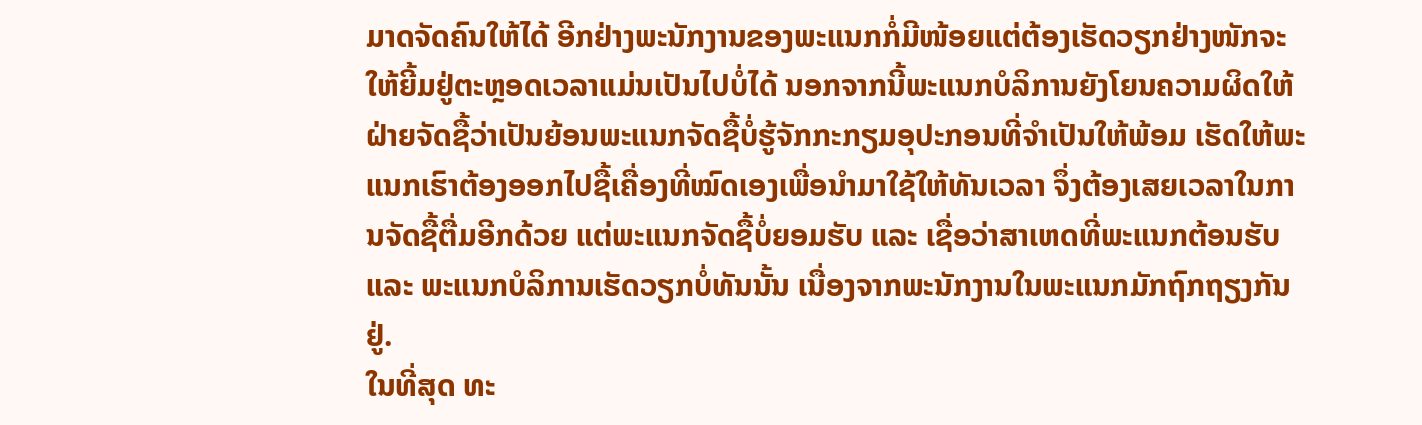ມາດຈັດຄົນໃຫ້ໄດ້ ອີກຢ່າງພະນັກງານຂອງພະແນກກໍ່ມີໜ້ອຍແຕ່ຕ້ອງເຮັດວຽກຢ່າງໜັກຈະໃຫ້ຍີ້ມຢູ່ຕະຫຼອດເວລາແມ່ນເປັນໄປບໍ່ໄດ້ ນອກຈາກນີ້ພະແນກບໍລິການຍັງໂຍນຄວາມຜິດໃຫ້ຝ່າຍຈັດຊື້ວ່າເປັນຍ້ອນພະແນກຈັດຊື້ບໍ່ຮູ້ຈັກກະກຽມອຸປະກອນທີ່ຈຳເປັນໃຫ້ພ້ອມ ເຮັດໃຫ້ພະແນກເຮົາຕ້ອງອອກໄປຊື້ເຄື່ອງທີ່ໝົດເອງເພື່ອນຳມາໃຊ້ໃຫ້ທັນເວລາ ຈຶ່ງຕ້ອງເສຍເວລາໃນການຈັດຊື້ຕື່ມອີກດ້ວຍ ແຕ່ພະແນກຈັດຊື້ບໍ່ຍອມຮັບ ແລະ ເຊື່ອວ່າສາເຫດທີ່ພະແນກຕ້ອນຮັບ ແລະ ພະແນກບໍລິການເຮັດວຽກບໍ່ທັນນັ້ນ ເນື່ອງຈາກພະນັກງານໃນພະແນກມັກຖົກຖຽງກັນຢູ່.
ໃນທີ່ສຸດ ທະ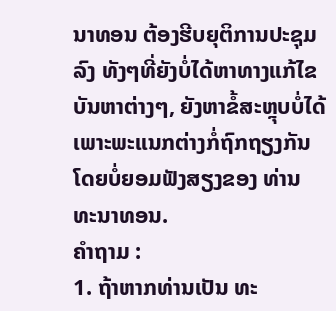ນາທອນ ຕ້ອງຮີບຍຸຕິການປະຊຸມລົງ ທັງໆທີ່ຍັງບໍ່ໄດ້ຫາທາງແກ້ໄຂບັນຫາຕ່າງໆ, ຍັງຫາຂໍ້ສະຫຼຸບບໍ່ໄດ້ ເພາະພະແນກຕ່າງກໍ່ຖົກຖຽງກັນໂດຍບໍ່ຍອມຟັງສຽງຂອງ ທ່ານ ທະນາທອນ.
ຄຳຖາມ :
1. ຖ້າຫາກທ່ານເປັນ ທະ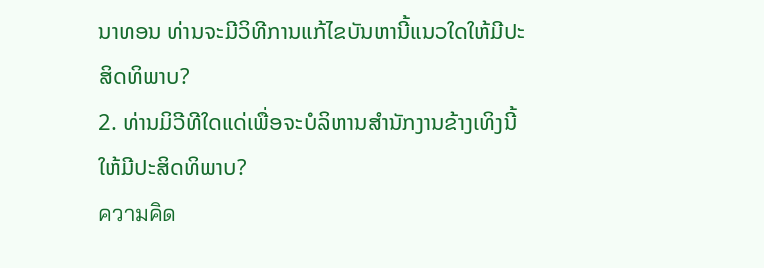ນາທອນ ທ່ານຈະມີວິທີການແກ້ໄຂບັນຫານີ້ແນວໃດໃຫ້ມີປະສິດທິພາບ?
2. ທ່ານມິວີທີໃດແດ່ເພື່ອຈະບໍລິຫານສຳນັກງານຂ້າງເທິງນີ້ໃຫ້ມີປະສິດທິພາບ?
ความคิด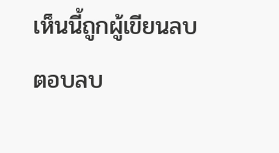เห็นนี้ถูกผู้เขียนลบ
ตอบลบ